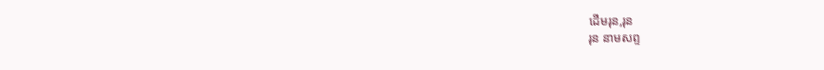ដើមរុន,រុន
រុន នាមសព្ទ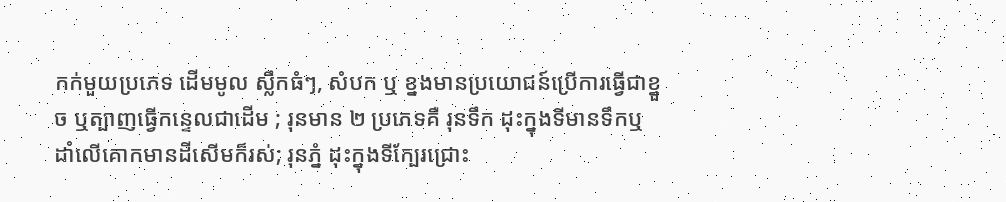កក់មួយប្រភេទ ដើមមូល ស្លឹកធំៗ, សំបក ឬ ខ្នងមានប្រយោជន៍ប្រើការធ្វើជាខ្នួច ឬត្បាញធ្វើកន្ទេលជាដើម ; រុនមាន ២ ប្រភេទគឺ រុនទឹក ដុះក្នុងទីមានទឹកឬដាំលើគោកមានដីសើមក៏រស់; រុនភ្នំ ដុះក្នុងទីក្បែរជ្រោះ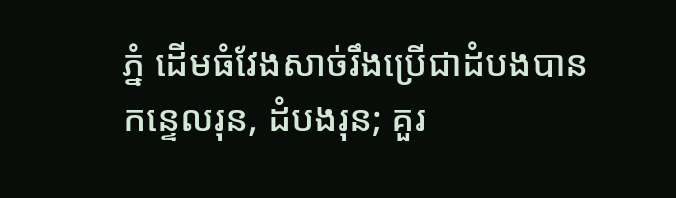ភ្នំ ដើមធំវែងសាច់រឹងប្រើជាដំបងបាន
កន្ទេលរុន, ដំបងរុន; គួរ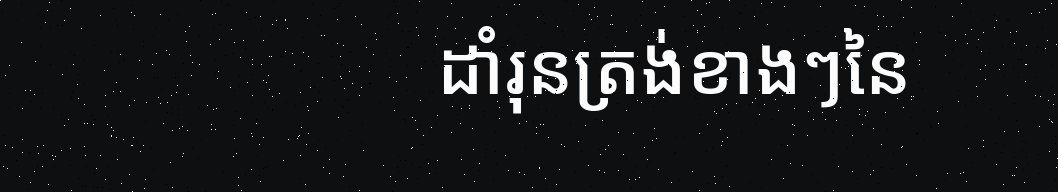ដាំរុនត្រង់ខាងៗនៃ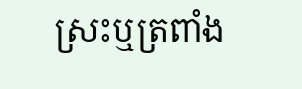ស្រះឬត្រពាំង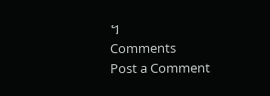។
Comments
Post a Comment